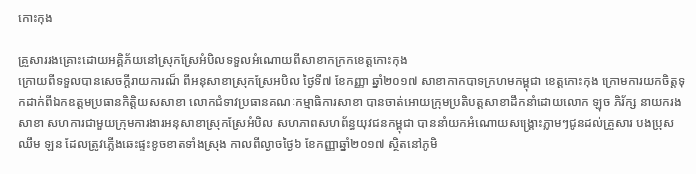កោះកុង

គ្រួសាររងគ្រោះដោយអគ្គិភ័យនៅស្រុកស្រែអំបិលទទួលអំណោយពីសាខាកក្រកខេត្តកោះកុង
ក្រោយពីទទួលបានសេចក្តីរាយការណ៏ ពីអនុសាខាស្រុកស្រែអបិល ថ្ងៃទី៧ ខែកញ្ញា ឆ្នាំ២០១៧ សាខាកាកបាទក្រហមកម្ពុជា ខេត្តកោះកុង ក្រោមការយកចិត្តទុកដាក់ពីឯកឧត្តមប្រធានកិត្តិយសសាខា លោកជំទាវប្រធានគណៈកម្មាធិការសាខា បានចាត់អោយក្រុមប្រតិបត្តសាខាដឹកនាំដោយលោក ឡុច ភិរ័ក្ស នាយករងសាខា សហការជាមួយក្រុមការងារអនុសាខាស្រុកស្រែអំបិល សហភាពសហព័ន្ធយុវជនកម្ពុជា បាននាំយកអំណោយសង្គ្រោះភ្លាមៗជូនដល់គ្រួសារ បងប្រុស ឈឹម ឡន ដែលត្រូវភ្លេីងឆេះផ្ទះខូចខាតទាំងស្រុង កាលពីល្ងាចថ្ងៃ៦ ខែកញ្ញាឆ្នាំ២០១៧ ស្ថិតនៅភូមិ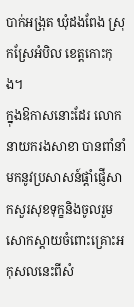បាក់អង្រុត ឃុំដងពែង ស្រុកស្រែអំបិល ខេត្តកោះកុង។
ក្នុងឱកាសនោះដែរ លោកនាយករងសាខា បានពាំនាំមកនូវប្រសាសន៍ផ្ដាំផ្ញើសាកសួរសុខទុក្ខនិងចូលរួមសោកស្តាយចំពោះគ្រោះអកុសលនេះពីសំ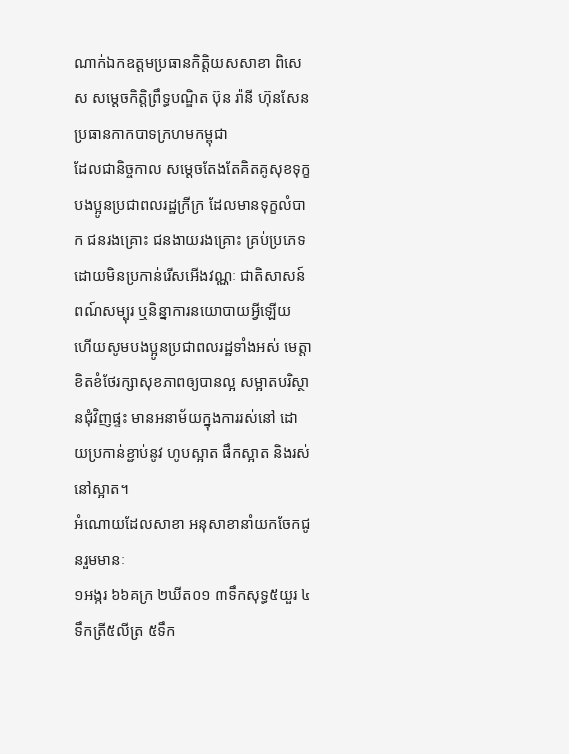ណាក់ឯកឧត្តមប្រធានកិត្តិយសសាខា ពិសេស សម្ដេចកិត្តិព្រឹទ្ធបណ្ឌិត ប៊ុន រ៉ានី ហ៊ុនសែន ប្រធានកាកបាទក្រហមកម្ពុជា
ដែលជានិច្ចកាល សម្ដេចតែងតែគិតគូសុខទុក្ខបងប្អូនប្រជាពលរដ្ឋក្រីក្រ ដែលមានទុក្ខលំបាក ជនរងគ្រោះ ជនងាយរងគ្រោះ គ្រប់ប្រភេទដោយមិនប្រកាន់រើសអើងវណ្ណៈ ជាតិសាសន៍ ពណ៍សម្បុរ ឬនិន្នាការនយោបាយអ្វីឡើយ ហើយសូមបងប្អូនប្រជាពលរដ្ឋទាំងអស់ មេត្តាខិតខំថែរក្សាសុខភាពឲ្យបានល្អ សម្អាតបរិស្ថានជុំវិញផ្ទះ មានអនាម័យក្នុងការរស់នៅ ដោយប្រកាន់ខ្ជាប់នូវ ហូបស្អាត ផឹកស្អាត និងរស់នៅស្អាត។
អំណោយដែលសាខា អនុសាខានាំយកចែកជូនរួមមានៈ
១អង្ករ ៦៦គក្រ ២ឃីត០១ ៣ទឹកសុទ្ធ៥យួរ ៤ទឹកត្រី៥លីត្រ ៥ទឹក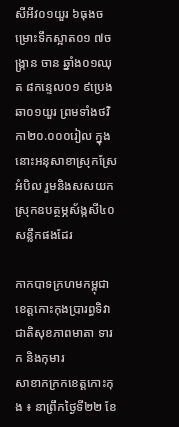សីអីវ០១យួរ ៦ធុងចម្រោះទឹកស្អាត០១ ៧ចង្ក្រាន ចាន ឆ្នាំង០១ឈុត ៨កន្ទេល០១ ៩ប្រេងឆា០១យួរ ព្រមទាំងថវិកា២០.០០០រៀល ក្នុងនោះអនុសាខាស្រុកស្រែអំបិល រួមនិងសសយកស្រុកឧបត្ថម្ភស័ង្កសី៤០សន្លឹកផងដែរ

កាកបាទក្រហមកម្ពុជាខេត្តកោះកុងប្រារព្ធទិវាជាតិសុខភាពមាតា ទារក និងកុមារ
សាខាកក្រកខេត្តកោះកុង ៖ នាព្រឹកថ្ងៃទី២២ ខែ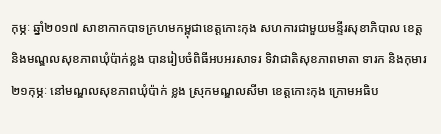កុម្ភៈ ឆ្នាំ២០១៧ សាខាកាកបាទក្រហមកម្ពុជាខេត្តកោះកុង សហការជាមួយមន្ទីរសុខាភិបាល ខេត្ត និងមណ្ឌលសុខភាពឃុំប៉ាក់ខ្លង បានរៀបចំពិធីអបអរសាទរ ទិវាជាតិសុខភាពមាតា ទារក និងកុមារ២១កុម្ភៈ នៅមណ្ឌលសុខភាពឃុំប៉ាក់ ខ្លង ស្រុកមណ្ឌលសីមា ខេត្តកោះកុង ក្រោមអធិប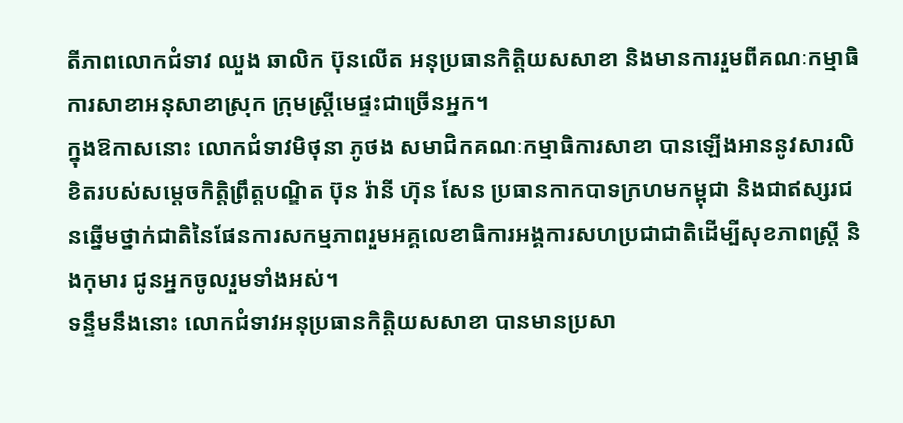តីភាពលោកជំទាវ ឈួង ឆាលិក ប៊ុនលើត អនុប្រធានកិត្តិយសសាខា និងមានការរួមពីគណៈកម្មាធិការសាខាអនុសាខាស្រុក ក្រុមស្រ្តីមេផ្ទះជាច្រើនអ្នក។
ក្នុងឱកាសនោះ លោកជំទាវមិថុនា ភូថង សមាជិកគណៈកម្មាធិការសាខា បានឡើងអាននូវសារលិខិតរបស់សម្តេចកិត្តិព្រឹត្តបណ្ឌិត ប៊ុន រ៉ានី ហ៊ុន សែន ប្រធានកាកបាទក្រហមកម្ពុជា និងជាឥស្សរជនឆ្នើមថ្នាក់ជាតិនៃផែនការសកម្មភាពរួមអគ្គលេខាធិការអង្គការសហប្រជាជាតិដើម្បីសុខភាពស្ត្រី និងកុមារ ជូនអ្នកចូលរួមទាំងអស់។
ទន្ទឹមនឹងនោះ លោកជំទាវអនុប្រធានកិត្តិយសសាខា បានមានប្រសា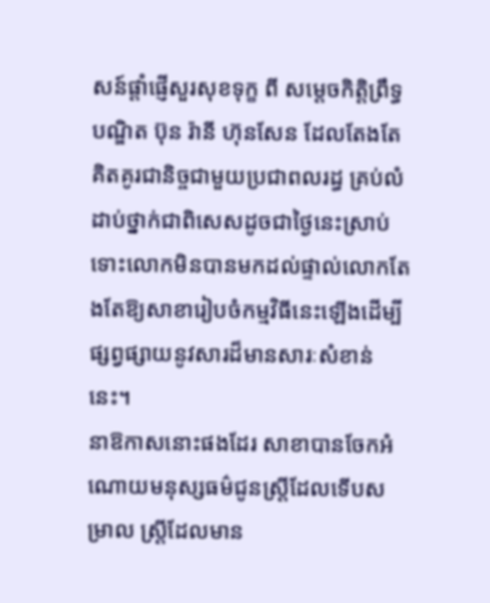សន៍ផ្តាំផ្ញើសួរសុខទុក្ខ ពី សម្តេចកិត្តិព្រឹទ្ធបណ្ឌិត ប៊ុន រ៉ានី ហ៊ុនសែន ដែលតែងតែគិតគូរជានិច្ចជាមួយប្រជាពលរដ្ធ គ្រប់លំដាប់ថ្នាក់ជាពិសេសដូចជាថ្ងៃនេះស្រាប់ ទោះលោកមិនបានមកដល់ផ្ទាល់លោកតែងតែឱ្យសាខារៀបចំកម្មវិធីនេះឡើងដើម្បីផ្សព្វផ្សាយនូវសារដ៏មានសារៈសំខាន់នេះ។
នាឱកាសនោះផងដែរ សាខាបានចែកអំណោយមនុស្សធម៌ជូនស្រ្តីដែលទើបសម្រាល ស្រ្តីដែលមាន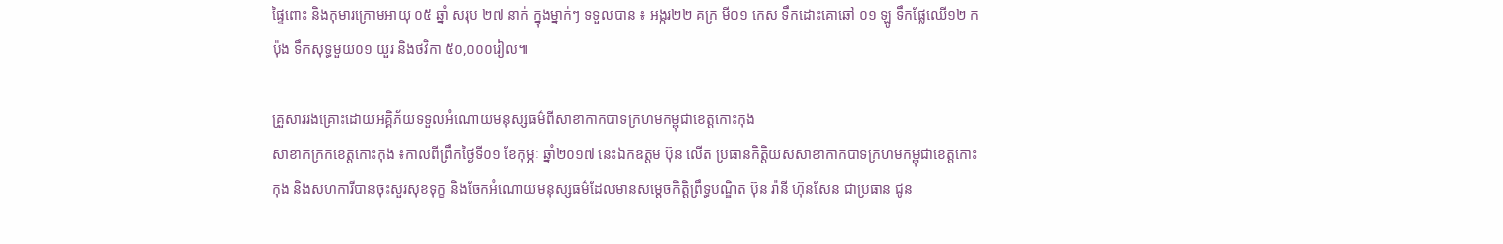ផ្ទៃពោះ និងកុមារក្រោមអាយុ ០៥ ឆ្នាំ សរុប ២៧ នាក់ ក្នុងម្នាក់ៗ ទទួលបាន ៖ អង្ករ២២ គក្រ មី០១ កេស ទឹកដោះគោឆៅ ០១ ឡូ ទឹកផ្លែឈើ១២ កប៉ុង ទឹកសុទ្ធមួយ០១ យួរ និងថវិកា ៥០,០០០រៀល៕

គ្រួសាររងគ្រោះដោយអគ្គិភ័យទទួលអំណោយមនុស្សធម៌ពីសាខាកាកបាទក្រហមកម្ពុជាខេត្តកោះកុង
សាខាកក្រកខេត្តកោះកុង ៖កាលពីព្រឹកថ្ងៃទី០១ ខែកុម្ភៈ ឆ្នាំ២០១៧ នេះឯកឧត្តម ប៊ុន លើត ប្រធានកិត្តិយសសាខាកាកបាទក្រហមកម្ពុជាខេត្តកោះកុង និងសហការីបានចុះសួរសុខទុក្ខ និងចែកអំណោយមនុស្សធម៌ដែលមានសម្តេចកិត្តិព្រឹទ្ធបណ្ឌិត ប៊ុន រ៉ានី ហ៊ុនសែន ជាប្រធាន ជូន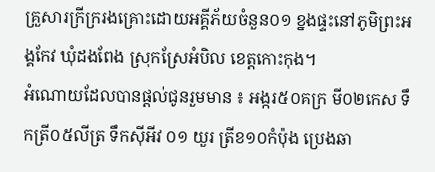គ្រួសារក្រីក្ររងគ្រោះដោយអគ្គីភ័យចំនួន០១ ខ្នងផ្ទះនៅភូមិព្រះអង្គកែវ ឃុំដងពែង ស្រុកស្រែអំបិល ខេត្តកោះកុង។
អំណោយដែលបានផ្តល់ជូនរួមមាន ៖ អង្ករ៥០គក្រ មី០២កេស ទឹកត្រី០៥លីត្រ ទឹកស៊ីអីវ ០១ យួរ ត្រីខ១០កំប៉ុង ប្រេងឆា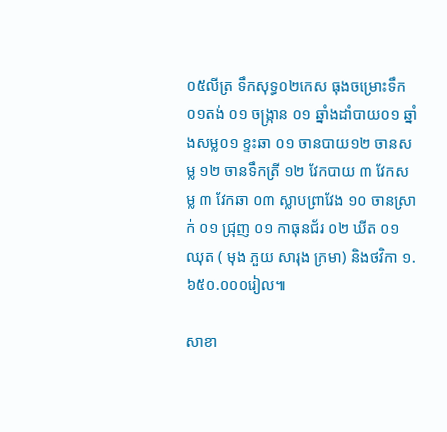០៥លីត្រ ទឹកសុទ្ធ០២កេស ធុងចម្រោះទឹក ០១តង់ ០១ ចង្ក្រាន ០១ ឆ្នាំងដាំបាយ០១ ឆ្នាំងសម្ល០១ ខ្ទះឆា ០១ ចានបាយ១២ ចានសម្ល ១២ ចានទឹកត្រី ១២ វែកបាយ ៣ វែកសម្ល ៣ វែកឆា ០៣ ស្លាបព្រាវែង ១០ ចានស្រាក់ ០១ ជ្រុញ ០១ កាធុនជ័រ ០២ ឃីត ០១ឈុត ( មុង ភួយ សារុង ក្រមា) និងថវិកា ១.៦៥០.០០០រៀល៕

សាខា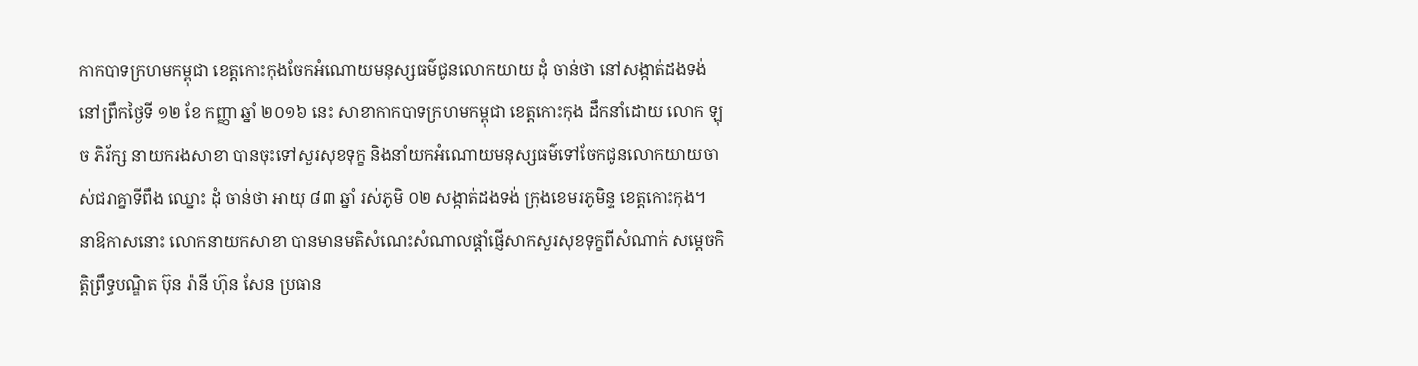កាកបាទក្រហមកម្ពុជា ខេត្តកោះកុងចែកអំណោយមនុស្សធម៌ជូនលោកយាយ ដុំ ចាន់ថា នៅសង្កាត់ដងទង់
នៅព្រឹកថ្ងៃទី ១២ ខែ កញ្ញា ឆ្នាំ ២០១៦ នេះ សាខាកាកបាទក្រហមកម្ពុជា ខេត្តកោះកុង ដឹកនាំដោយ លោក ឡុច ភិរ័ក្ស នាយករងសាខា បានចុះទៅសួរសុខទុក្ខ និងនាំយកអំណោយមនុស្សធម៌ទៅចែកជូនលោកយាយចាស់ជរាគ្នាទីពឹង ឈ្នោះ ដុំ ចាន់ថា អាយុ ៨៣ ឆ្នាំ រស់ភូមិ ០២ សង្កាត់ដងទង់ ក្រុងខេមរភូមិន្ទ ខេត្តកោះកុង។
នាឱកាសនោះ លោកនាយកសាខា បានមានមតិសំណេះសំណាលផ្តាំផ្ញើសាកសួរសុខទុក្ខពីសំណាក់ សម្តេចកិត្តិព្រឹទ្ធបណ្ឌិត ប៊ុន រ៉ានី ហ៊ុន សែន ប្រធាន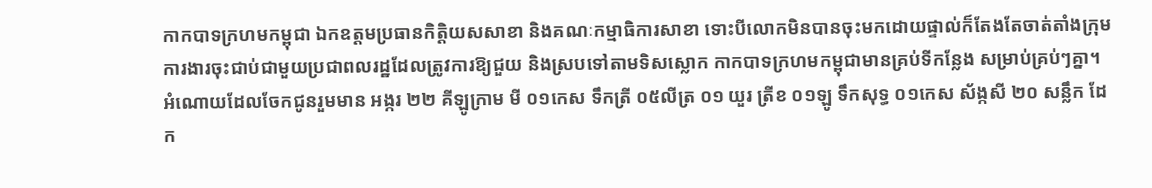កាកបាទក្រហមកម្ពុជា ឯកឧត្តមប្រធានកិត្តិយសសាខា និងគណៈកម្មាធិការសាខា ទោះបីលោកមិនបានចុះមកដោយផ្ទាល់ក៏តែងតែចាត់តាំងក្រុមការងារចុះជាប់ជាមួយប្រជាពលរដ្ឋដែលត្រូវការឱ្យជួយ និងស្របទៅតាមទិសស្លោក កាកបាទក្រហមកម្ពុជាមានគ្រប់ទីកន្លែង សម្រាប់គ្រប់ៗគ្នា។
អំណោយដែលចែកជូនរួមមាន អង្ករ ២២ គីឡូក្រាម មី ០១កេស ទឹកត្រី ០៥លីត្រ ០១ យួរ ត្រីខ ០១ឡូ ទឹកសុទ្ធ ០១កេស ស័ង្កសី ២០ សន្លឹក ដែក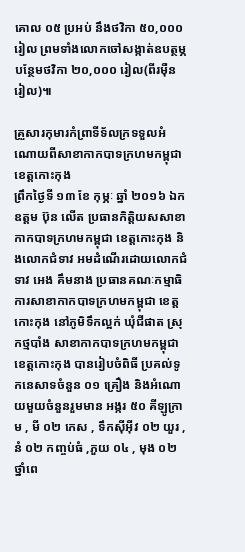គោល ០៥ ប្រអប់ នឹងថវិកា ៥០,០០០ រៀល ព្រមទាំងលោកចៅសង្កាត់ឧបត្ថម្ភបន្ថែមថវិកា ២០,០០០ រៀល(ពីរម៉ឺនរៀល)៕

គ្រួសារកុមារកំព្រាទីទ័លក្រទទួលអំណោយពីសាខាកាកបាទក្រហមកម្ពុជា ខេត្តកោះកុង
ព្រឹកថ្ងៃទី ១៣ ខែ កុម្ភៈ ឆ្នាំ ២០១៦ ឯកឧត្តម ប៊ុន លើត ប្រធានកិត្តិយសសាខាកាកបាទក្រហមកម្ពុជា ខេត្តកោះកុង និងលោកជំទាវ អមដំណើរដោយលោកជំទាវ អេង គឹមនាង ប្រធានគណៈកម្មាធិការសាខាកាកបាទក្រហមកម្ពុជា ខេត្តកោះកុង នៅភូមិទឹកល្អក់ ឃុំជីផាត ស្រុកថ្មបាំង សាខាកាកបាទក្រហមកម្ពុជា ខេត្តកោះកុង បានរៀបចំពិធី ប្រគល់ទូកនេសាទចំនួន ០១ គ្រឿង និងអំណោយមួយចំនួនរួមមាន អង្ករ ៥០ គីឡូក្រាម , មី ០២ កេស , ទឹកស៊ីអ៊ីវ ០២ យួរ , នំ ០២ កញ្ចប់ធំ ,ភួយ ០៤ , មុង ០២ ថ្នាំពេ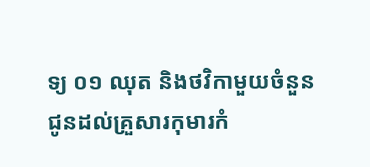ទ្យ ០១ ឈុត និងថវិកាមួយចំនួន ជូនដល់គ្រួសារកុមារកំ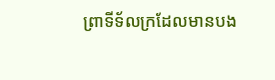ព្រាទីទ័លក្រដែលមានបង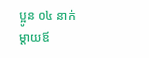ប្អូន ០៤ នាក់ ម្តាយឪ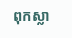ពុកស្លា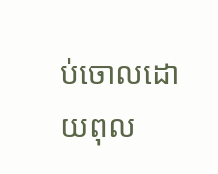ប់ចោលដោយពុល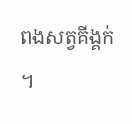ពងសត្វគីង្គក់ ។